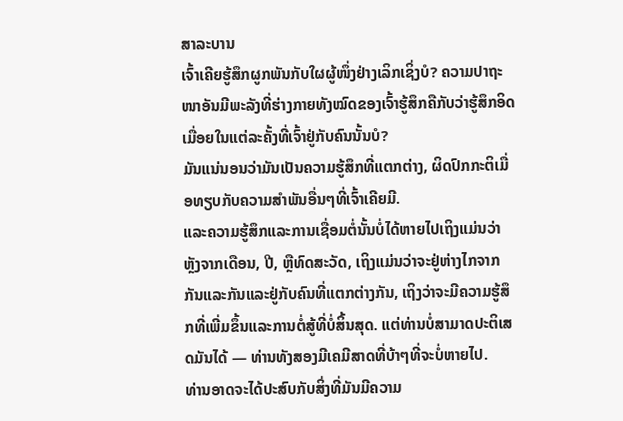ສາລະບານ
ເຈົ້າເຄີຍຮູ້ສຶກຜູກພັນກັບໃຜຜູ້ໜຶ່ງຢ່າງເລິກເຊິ່ງບໍ? ຄວາມປາຖະໜາອັນມີພະລັງທີ່ຮ່າງກາຍທັງໝົດຂອງເຈົ້າຮູ້ສຶກຄືກັບວ່າຮູ້ສຶກອິດເມື່ອຍໃນແຕ່ລະຄັ້ງທີ່ເຈົ້າຢູ່ກັບຄົນນັ້ນບໍ?
ມັນແນ່ນອນວ່າມັນເປັນຄວາມຮູ້ສຶກທີ່ແຕກຕ່າງ, ຜິດປົກກະຕິເມື່ອທຽບກັບຄວາມສຳພັນອື່ນໆທີ່ເຈົ້າເຄີຍມີ.
ແລະຄວາມຮູ້ສຶກແລະການເຊື່ອມຕໍ່ນັ້ນບໍ່ໄດ້ຫາຍໄປເຖິງແມ່ນວ່າຫຼັງຈາກເດືອນ, ປີ, ຫຼືທົດສະວັດ, ເຖິງແມ່ນວ່າຈະຢູ່ຫ່າງໄກຈາກກັນແລະກັນແລະຢູ່ກັບຄົນທີ່ແຕກຕ່າງກັນ, ເຖິງວ່າຈະມີຄວາມຮູ້ສຶກທີ່ເພີ່ມຂຶ້ນແລະການຕໍ່ສູ້ທີ່ບໍ່ສິ້ນສຸດ. ແຕ່ທ່ານບໍ່ສາມາດປະຕິເສດມັນໄດ້ — ທ່ານທັງສອງມີເຄມີສາດທີ່ບ້າໆທີ່ຈະບໍ່ຫາຍໄປ.
ທ່ານອາດຈະໄດ້ປະສົບກັບສິ່ງທີ່ມັນມີຄວາມ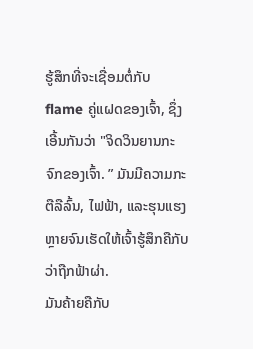ຮູ້ສຶກທີ່ຈະເຊື່ອມຕໍ່ກັບ flame ຄູ່ແຝດຂອງເຈົ້າ, ຊຶ່ງເອີ້ນກັນວ່າ "ຈິດວິນຍານກະຈົກຂອງເຈົ້າ. ” ມັນມີຄວາມກະຕືລືລົ້ນ, ໄຟຟ້າ, ແລະຮຸນແຮງຫຼາຍຈົນເຮັດໃຫ້ເຈົ້າຮູ້ສຶກຄືກັບວ່າຖືກຟ້າຜ່າ.
ມັນຄ້າຍຄືກັບ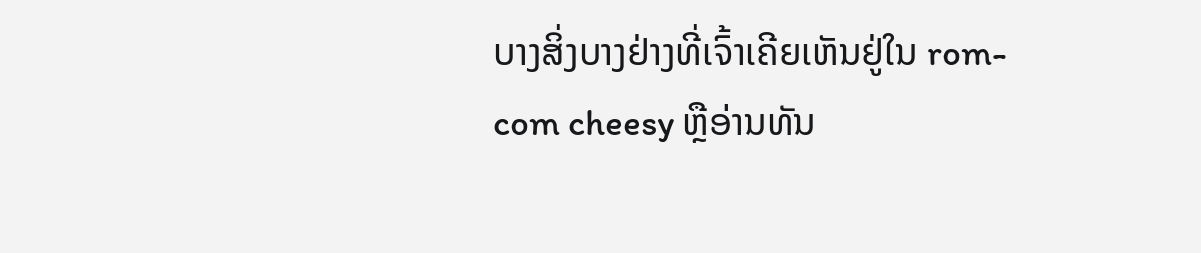ບາງສິ່ງບາງຢ່າງທີ່ເຈົ້າເຄີຍເຫັນຢູ່ໃນ rom-com cheesy ຫຼືອ່ານທັນ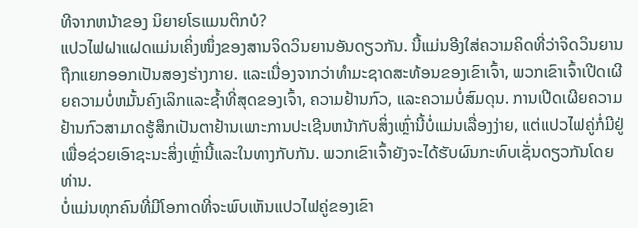ທີຈາກຫນ້າຂອງ ນິຍາຍໂຣແມນຕິກບໍ?
ແປວໄຟຝາແຝດແມ່ນເຄິ່ງໜຶ່ງຂອງສານຈິດວິນຍານອັນດຽວກັນ. ນີ້ແມ່ນອີງໃສ່ຄວາມຄິດທີ່ວ່າຈິດວິນຍານຖືກແຍກອອກເປັນສອງຮ່າງກາຍ. ແລະເນື່ອງຈາກວ່າທໍາມະຊາດສະທ້ອນຂອງເຂົາເຈົ້າ, ພວກເຂົາເຈົ້າເປີດເຜີຍຄວາມບໍ່ຫມັ້ນຄົງເລິກແລະຊ້ຳທີ່ສຸດຂອງເຈົ້າ, ຄວາມຢ້ານກົວ, ແລະຄວາມບໍ່ສົມດຸນ. ການເປີດເຜີຍຄວາມຢ້ານກົວສາມາດຮູ້ສຶກເປັນຕາຢ້ານເພາະການປະເຊີນຫນ້າກັບສິ່ງເຫຼົ່ານີ້ບໍ່ແມ່ນເລື່ອງງ່າຍ, ແຕ່ແປວໄຟຄູ່ກໍ່ມີຢູ່ເພື່ອຊ່ວຍເອົາຊະນະສິ່ງເຫຼົ່ານີ້ແລະໃນທາງກັບກັນ. ພວກເຂົາເຈົ້າຍັງຈະໄດ້ຮັບຜົນກະທົບເຊັ່ນດຽວກັນໂດຍທ່ານ.
ບໍ່ແມ່ນທຸກຄົນທີ່ມີໂອກາດທີ່ຈະພົບເຫັນແປວໄຟຄູ່ຂອງເຂົາ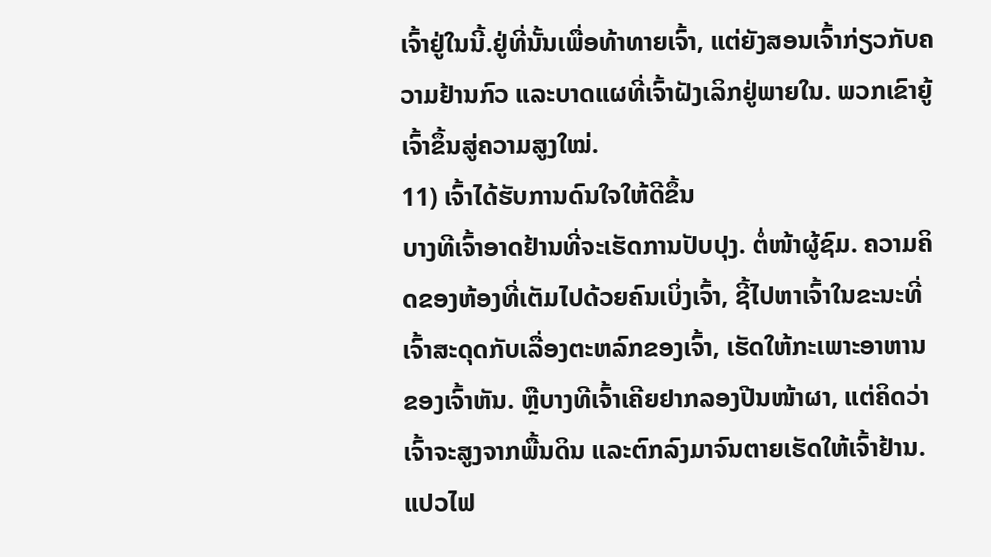ເຈົ້າຢູ່ໃນນີ້.ຢູ່ທີ່ນັ້ນເພື່ອທ້າທາຍເຈົ້າ, ແຕ່ຍັງສອນເຈົ້າກ່ຽວກັບຄວາມຢ້ານກົວ ແລະບາດແຜທີ່ເຈົ້າຝັງເລິກຢູ່ພາຍໃນ. ພວກເຂົາຍູ້ເຈົ້າຂຶ້ນສູ່ຄວາມສູງໃໝ່.
11) ເຈົ້າໄດ້ຮັບການດົນໃຈໃຫ້ດີຂຶ້ນ
ບາງທີເຈົ້າອາດຢ້ານທີ່ຈະເຮັດການປັບປຸງ. ຕໍ່ໜ້າຜູ້ຊົມ. ຄວາມຄິດຂອງຫ້ອງທີ່ເຕັມໄປດ້ວຍຄົນເບິ່ງເຈົ້າ, ຊີ້ໄປຫາເຈົ້າໃນຂະນະທີ່ເຈົ້າສະດຸດກັບເລື່ອງຕະຫລົກຂອງເຈົ້າ, ເຮັດໃຫ້ກະເພາະອາຫານຂອງເຈົ້າຫັນ. ຫຼືບາງທີເຈົ້າເຄີຍຢາກລອງປີນໜ້າຜາ, ແຕ່ຄິດວ່າເຈົ້າຈະສູງຈາກພື້ນດິນ ແລະຕົກລົງມາຈົນຕາຍເຮັດໃຫ້ເຈົ້າຢ້ານ.
ແປວໄຟ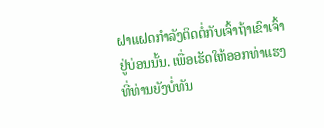ຝາແຝດກຳລັງຕິດຕໍ່ກັບເຈົ້າຖ້າເຂົາເຈົ້າຢູ່ບ່ອນນັ້ນ. ເພື່ອເຮັດໃຫ້ອອກທ່າແຮງທີ່ທ່ານຍັງບໍ່ທັນ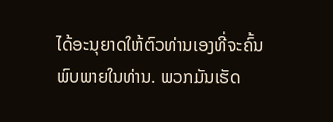ໄດ້ອະນຸຍາດໃຫ້ຕົວທ່ານເອງທີ່ຈະຄົ້ນພົບພາຍໃນທ່ານ. ພວກມັນເຮັດ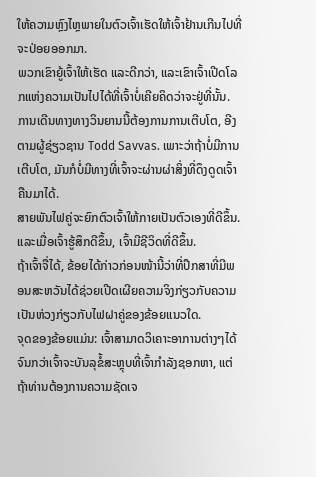ໃຫ້ຄວາມຫຼົງໄຫຼພາຍໃນຕົວເຈົ້າເຮັດໃຫ້ເຈົ້າຢ້ານເກີນໄປທີ່ຈະປ່ອຍອອກມາ.
ພວກເຂົາຍູ້ເຈົ້າໃຫ້ເຮັດ ແລະດີກວ່າ, ແລະເຂົາເຈົ້າເປີດໂລກແຫ່ງຄວາມເປັນໄປໄດ້ທີ່ເຈົ້າບໍ່ເຄີຍຄິດວ່າຈະຢູ່ທີ່ນັ້ນ. ການເດີນທາງທາງວິນຍານນີ້ຕ້ອງການການເຕີບໂຕ, ອີງຕາມຜູ້ຊ່ຽວຊານ Todd Savvas. ເພາະວ່າຖ້າບໍ່ມີການເຕີບໂຕ, ມັນກໍບໍ່ມີທາງທີ່ເຈົ້າຈະຜ່ານຜ່າສິ່ງທີ່ດຶງດູດເຈົ້າຄືນມາໄດ້.
ສາຍພັນໄຟຄູ່ຈະຍົກຕົວເຈົ້າໃຫ້ກາຍເປັນຕົວເອງທີ່ດີຂຶ້ນ. ແລະເມື່ອເຈົ້າຮູ້ສຶກດີຂຶ້ນ, ເຈົ້າມີຊີວິດທີ່ດີຂຶ້ນ.
ຖ້າເຈົ້າຈື່ໄດ້, ຂ້ອຍໄດ້ກ່າວກ່ອນໜ້ານີ້ວ່າທີ່ປຶກສາທີ່ມີພອນສະຫວັນໄດ້ຊ່ວຍເປີດເຜີຍຄວາມຈິງກ່ຽວກັບຄວາມເປັນຫ່ວງກ່ຽວກັບໄຟຝາຄູ່ຂອງຂ້ອຍແນວໃດ.
ຈຸດຂອງຂ້ອຍແມ່ນ: ເຈົ້າສາມາດວິເຄາະອາການຕ່າງໆໄດ້ຈົນກວ່າເຈົ້າຈະບັນລຸຂໍ້ສະຫຼຸບທີ່ເຈົ້າກໍາລັງຊອກຫາ, ແຕ່ຖ້າທ່ານຕ້ອງການຄວາມຊັດເຈ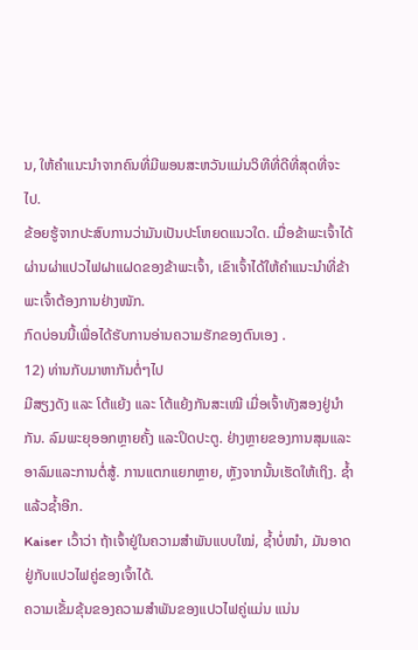ນ, ໃຫ້ຄໍາແນະນໍາຈາກຄົນທີ່ມີພອນສະຫວັນແມ່ນວິທີທີ່ດີທີ່ສຸດທີ່ຈະໄປ.
ຂ້ອຍຮູ້ຈາກປະສົບການວ່າມັນເປັນປະໂຫຍດແນວໃດ. ເມື່ອຂ້າພະເຈົ້າໄດ້ຜ່ານຜ່າແປວໄຟຝາແຝດຂອງຂ້າພະເຈົ້າ, ເຂົາເຈົ້າໄດ້ໃຫ້ຄຳແນະນຳທີ່ຂ້າພະເຈົ້າຕ້ອງການຢ່າງໜັກ.
ກົດບ່ອນນີ້ເພື່ອໄດ້ຮັບການອ່ານຄວາມຮັກຂອງຕົນເອງ .
12) ທ່ານກັບມາຫາກັນຕໍ່ໆໄປ
ມີສຽງດັງ ແລະ ໂຕ້ແຍ້ງ ແລະ ໂຕ້ແຍ້ງກັນສະເໝີ ເມື່ອເຈົ້າທັງສອງຢູ່ນຳກັນ. ລົມພະຍຸອອກຫຼາຍຄັ້ງ ແລະປິດປະຕູ. ຢ່າງຫຼາຍຂອງການສຸມແລະອາລົມແລະການຕໍ່ສູ້. ການແຕກແຍກຫຼາຍ, ຫຼັງຈາກນັ້ນເຮັດໃຫ້ເຖິງ. ຊ້ຳແລ້ວຊ້ຳອີກ.
Kaiser ເວົ້າວ່າ ຖ້າເຈົ້າຢູ່ໃນຄວາມສຳພັນແບບໃໝ່, ຊ້ຳບໍ່ໜຳ, ມັນອາດຢູ່ກັບແປວໄຟຄູ່ຂອງເຈົ້າໄດ້.
ຄວາມເຂັ້ມຂຸ້ນຂອງຄວາມສຳພັນຂອງແປວໄຟຄູ່ແມ່ນ ແນ່ນ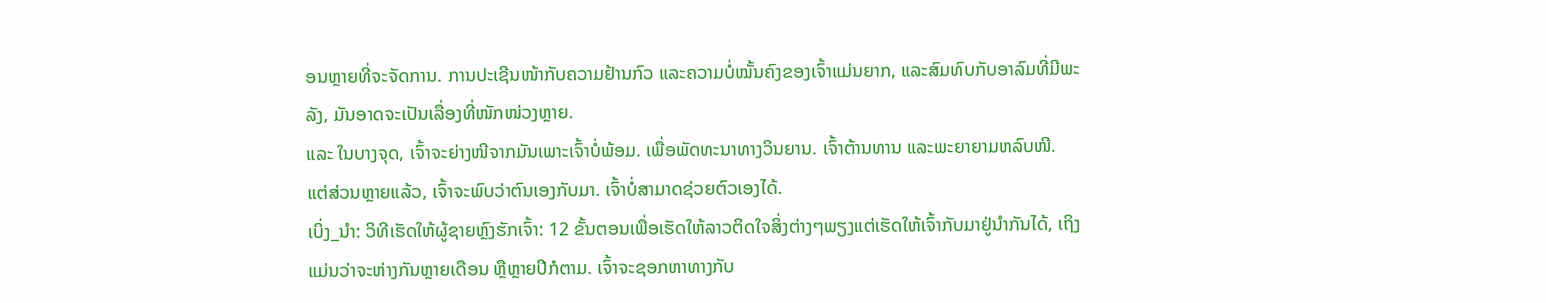ອນຫຼາຍທີ່ຈະຈັດການ. ການປະເຊີນໜ້າກັບຄວາມຢ້ານກົວ ແລະຄວາມບໍ່ໝັ້ນຄົງຂອງເຈົ້າແມ່ນຍາກ, ແລະສົມທົບກັບອາລົມທີ່ມີພະລັງ, ມັນອາດຈະເປັນເລື່ອງທີ່ໜັກໜ່ວງຫຼາຍ.
ແລະ ໃນບາງຈຸດ, ເຈົ້າຈະຍ່າງໜີຈາກມັນເພາະເຈົ້າບໍ່ພ້ອມ. ເພື່ອພັດທະນາທາງວິນຍານ. ເຈົ້າຕ້ານທານ ແລະພະຍາຍາມຫລົບໜີ.
ແຕ່ສ່ວນຫຼາຍແລ້ວ, ເຈົ້າຈະພົບວ່າຕົນເອງກັບມາ. ເຈົ້າບໍ່ສາມາດຊ່ວຍຕົວເອງໄດ້.
ເບິ່ງ_ນຳ: ວິທີເຮັດໃຫ້ຜູ້ຊາຍຫຼົງຮັກເຈົ້າ: 12 ຂັ້ນຕອນເພື່ອເຮັດໃຫ້ລາວຕິດໃຈສິ່ງຕ່າງໆພຽງແຕ່ເຮັດໃຫ້ເຈົ້າກັບມາຢູ່ນຳກັນໄດ້, ເຖິງແມ່ນວ່າຈະຫ່າງກັນຫຼາຍເດືອນ ຫຼືຫຼາຍປີກໍຕາມ. ເຈົ້າຈະຊອກຫາທາງກັບ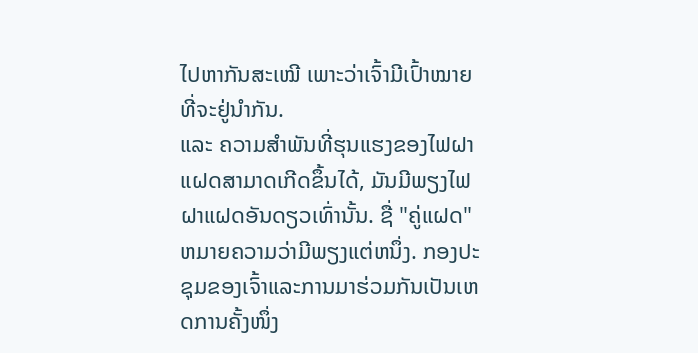ໄປຫາກັນສະເໝີ ເພາະວ່າເຈົ້າມີເປົ້າໝາຍທີ່ຈະຢູ່ນຳກັນ.
ແລະ ຄວາມສຳພັນທີ່ຮຸນແຮງຂອງໄຟຝາແຝດສາມາດເກີດຂຶ້ນໄດ້, ມັນມີພຽງໄຟຝາແຝດອັນດຽວເທົ່ານັ້ນ. ຊື່ "ຄູ່ແຝດ" ຫມາຍຄວາມວ່າມີພຽງແຕ່ຫນຶ່ງ. ກອງປະຊຸມຂອງເຈົ້າແລະການມາຮ່ວມກັນເປັນເຫດການຄັ້ງໜຶ່ງ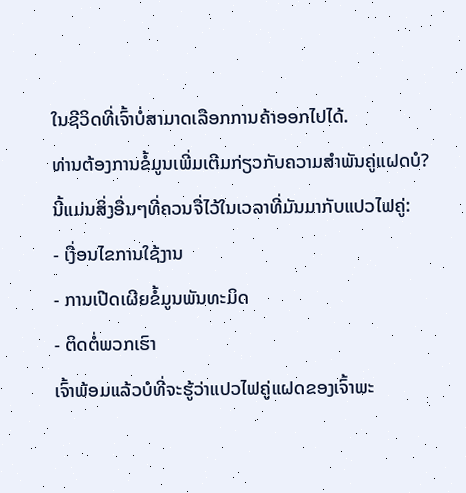ໃນຊີວິດທີ່ເຈົ້າບໍ່ສາມາດເລືອກການຄ້າອອກໄປໄດ້.
ທ່ານຕ້ອງການຂໍ້ມູນເພີ່ມເຕີມກ່ຽວກັບຄວາມສຳພັນຄູ່ແຝດບໍ?
ນີ້ແມ່ນສິ່ງອື່ນໆທີ່ຄວນຈື່ໄວ້ໃນເວລາທີ່ມັນມາກັບແປວໄຟຄູ່:
- ເງື່ອນໄຂການໃຊ້ງານ
- ການເປີດເຜີຍຂໍ້ມູນພັນທະມິດ
- ຕິດຕໍ່ພວກເຮົາ
ເຈົ້າພ້ອມແລ້ວບໍທີ່ຈະຮູ້ວ່າແປວໄຟຄູ່ແຝດຂອງເຈົ້າພະ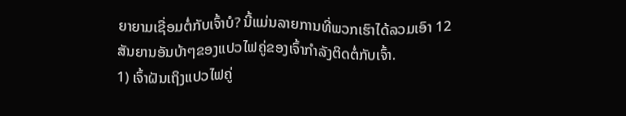ຍາຍາມເຊື່ອມຕໍ່ກັບເຈົ້າບໍ? ນີ້ແມ່ນລາຍການທີ່ພວກເຮົາໄດ້ລວມເອົາ 12 ສັນຍານອັນບ້າໆຂອງແປວໄຟຄູ່ຂອງເຈົ້າກໍາລັງຕິດຕໍ່ກັບເຈົ້າ.
1) ເຈົ້າຝັນເຖິງແປວໄຟຄູ່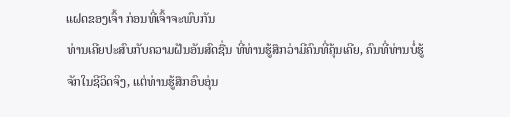ແຝດຂອງເຈົ້າ ກ່ອນທີ່ເຈົ້າຈະພົບກັນ
ທ່ານເຄີຍປະສົບກັບຄວາມຝັນອັນສົດຊື່ນ ທີ່ທ່ານຮູ້ສຶກວ່າມີຄົນທີ່ຄຸ້ນເຄີຍ, ຄົນທີ່ທ່ານບໍ່ຮູ້ຈັກໃນຊີວິດຈິງ, ແຕ່ທ່ານຮູ້ສຶກອົບອຸ່ນ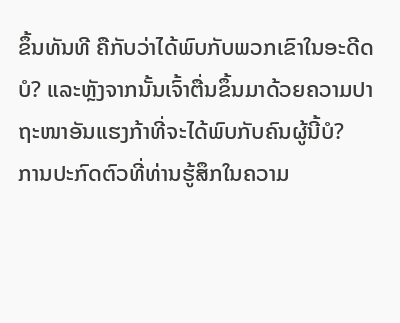ຂຶ້ນທັນທີ ຄືກັບວ່າໄດ້ພົບກັບພວກເຂົາໃນອະດີດບໍ? ແລະຫຼັງຈາກນັ້ນເຈົ້າຕື່ນຂຶ້ນມາດ້ວຍຄວາມປາຖະໜາອັນແຮງກ້າທີ່ຈະໄດ້ພົບກັບຄົນຜູ້ນີ້ບໍ?
ການປະກົດຕົວທີ່ທ່ານຮູ້ສຶກໃນຄວາມ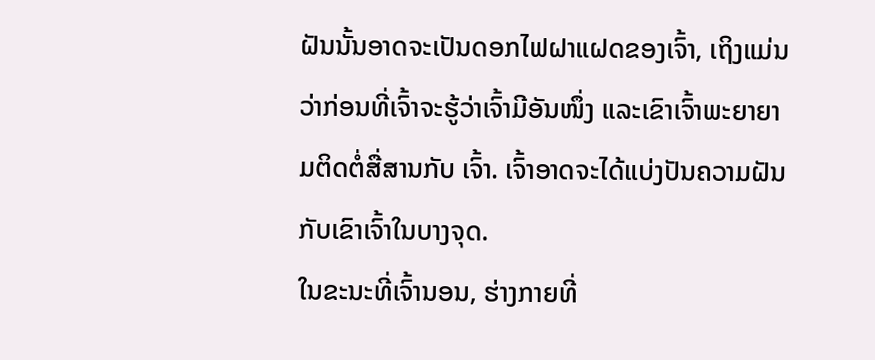ຝັນນັ້ນອາດຈະເປັນດອກໄຟຝາແຝດຂອງເຈົ້າ, ເຖິງແມ່ນວ່າກ່ອນທີ່ເຈົ້າຈະຮູ້ວ່າເຈົ້າມີອັນໜຶ່ງ ແລະເຂົາເຈົ້າພະຍາຍາມຕິດຕໍ່ສື່ສານກັບ ເຈົ້າ. ເຈົ້າອາດຈະໄດ້ແບ່ງປັນຄວາມຝັນກັບເຂົາເຈົ້າໃນບາງຈຸດ.
ໃນຂະນະທີ່ເຈົ້ານອນ, ຮ່າງກາຍທີ່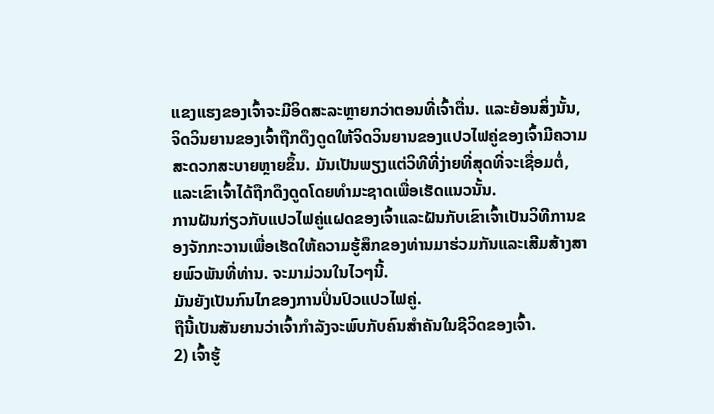ແຂງແຮງຂອງເຈົ້າຈະມີອິດສະລະຫຼາຍກວ່າຕອນທີ່ເຈົ້າຕື່ນ. ແລະຍ້ອນສິ່ງນັ້ນ, ຈິດວິນຍານຂອງເຈົ້າຖືກດຶງດູດໃຫ້ຈິດວິນຍານຂອງແປວໄຟຄູ່ຂອງເຈົ້າມີຄວາມສະດວກສະບາຍຫຼາຍຂຶ້ນ. ມັນເປັນພຽງແຕ່ວິທີທີ່ງ່າຍທີ່ສຸດທີ່ຈະເຊື່ອມຕໍ່, ແລະເຂົາເຈົ້າໄດ້ຖືກດຶງດູດໂດຍທໍາມະຊາດເພື່ອເຮັດແນວນັ້ນ.
ການຝັນກ່ຽວກັບແປວໄຟຄູ່ແຝດຂອງເຈົ້າແລະຝັນກັບເຂົາເຈົ້າເປັນວິທີການຂອງຈັກກະວານເພື່ອເຮັດໃຫ້ຄວາມຮູ້ສຶກຂອງທ່ານມາຮ່ວມກັນແລະເສີມສ້າງສາຍພົວພັນທີ່ທ່ານ. ຈະມາມ່ວນໃນໄວໆນີ້.
ມັນຍັງເປັນກົນໄກຂອງການປິ່ນປົວແປວໄຟຄູ່.
ຖືນີ້ເປັນສັນຍານວ່າເຈົ້າກຳລັງຈະພົບກັບຄົນສຳຄັນໃນຊີວິດຂອງເຈົ້າ.
2) ເຈົ້າຮູ້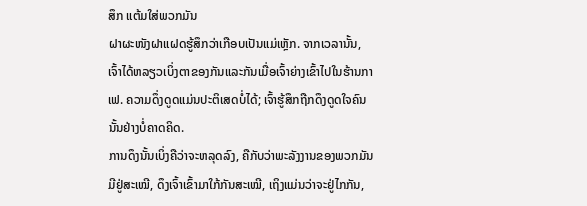ສຶກ ແຕ້ມໃສ່ພວກມັນ
ຝາຜະໜັງຝາແຝດຮູ້ສຶກວ່າເກືອບເປັນແມ່ເຫຼັກ. ຈາກເວລານັ້ນ, ເຈົ້າໄດ້ຫລຽວເບິ່ງຕາຂອງກັນແລະກັນເມື່ອເຈົ້າຍ່າງເຂົ້າໄປໃນຮ້ານກາເຟ. ຄວາມດຶ່ງດູດແມ່ນປະຕິເສດບໍ່ໄດ້; ເຈົ້າຮູ້ສຶກຖືກດຶງດູດໃຈຄົນນັ້ນຢ່າງບໍ່ຄາດຄິດ.
ການດຶງນັ້ນເບິ່ງຄືວ່າຈະຫລຸດລົງ, ຄືກັບວ່າພະລັງງານຂອງພວກມັນມີຢູ່ສະເໝີ, ດຶງເຈົ້າເຂົ້າມາໃກ້ກັນສະເໝີ, ເຖິງແມ່ນວ່າຈະຢູ່ໄກກັນ,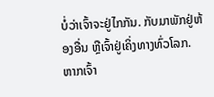ບໍ່ວ່າເຈົ້າຈະຢູ່ໄກກັນ. ກັບມາພັກຢູ່ຫ້ອງອື່ນ ຫຼືເຈົ້າຢູ່ເຄິ່ງທາງທົ່ວໂລກ.
ຫາກເຈົ້າ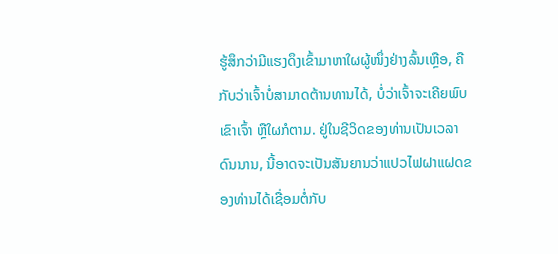ຮູ້ສຶກວ່າມີແຮງດຶງເຂົ້າມາຫາໃຜຜູ້ໜຶ່ງຢ່າງລົ້ນເຫຼືອ, ຄືກັບວ່າເຈົ້າບໍ່ສາມາດຕ້ານທານໄດ້, ບໍ່ວ່າເຈົ້າຈະເຄີຍພົບເຂົາເຈົ້າ ຫຼືໃຜກໍຕາມ. ຢູ່ໃນຊີວິດຂອງທ່ານເປັນເວລາດົນນານ, ນີ້ອາດຈະເປັນສັນຍານວ່າແປວໄຟຝາແຝດຂອງທ່ານໄດ້ເຊື່ອມຕໍ່ກັບ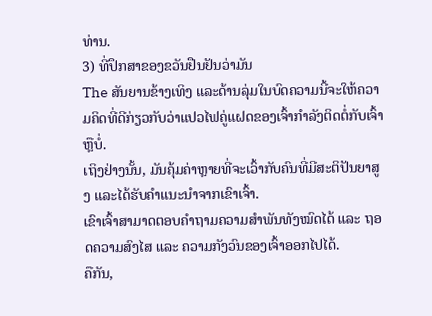ທ່ານ.
3) ທີ່ປຶກສາຂອງຂວັນຢືນຢັນວ່າມັນ
The ສັນຍານຂ້າງເທິງ ແລະດ້ານລຸ່ມໃນບົດຄວາມນີ້ຈະໃຫ້ຄວາມຄິດທີ່ດີກ່ຽວກັບວ່າແປວໄຟຄູ່ແຝດຂອງເຈົ້າກໍາລັງຕິດຕໍ່ກັບເຈົ້າຫຼືບໍ່.
ເຖິງຢ່າງນັ້ນ, ມັນຄຸ້ມຄ່າຫຼາຍທີ່ຈະເວົ້າກັບຄົນທີ່ມີສະຕິປັນຍາສູງ ແລະໄດ້ຮັບຄໍາແນະນໍາຈາກເຂົາເຈົ້າ.
ເຂົາເຈົ້າສາມາດຕອບຄຳຖາມຄວາມສຳພັນທັງໝົດໄດ້ ແລະ ຖອດຄວາມສົງໄສ ແລະ ຄວາມກັງວົນຂອງເຈົ້າອອກໄປໄດ້.
ຄືກັນ,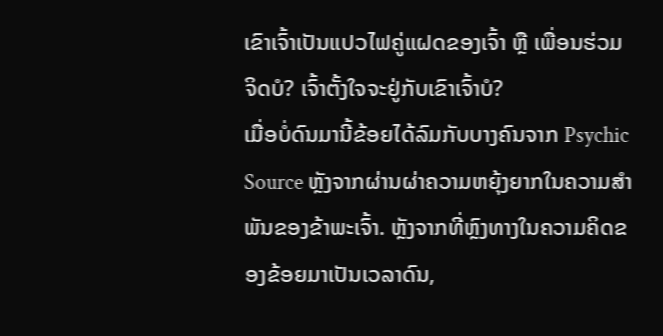ເຂົາເຈົ້າເປັນແປວໄຟຄູ່ແຝດຂອງເຈົ້າ ຫຼື ເພື່ອນຮ່ວມຈິດບໍ? ເຈົ້າຕັ້ງໃຈຈະຢູ່ກັບເຂົາເຈົ້າບໍ?
ເມື່ອບໍ່ດົນມານີ້ຂ້ອຍໄດ້ລົມກັບບາງຄົນຈາກ Psychic Source ຫຼັງຈາກຜ່ານຜ່າຄວາມຫຍຸ້ງຍາກໃນຄວາມສໍາພັນຂອງຂ້າພະເຈົ້າ. ຫຼັງຈາກທີ່ຫຼົງທາງໃນຄວາມຄິດຂອງຂ້ອຍມາເປັນເວລາດົນ,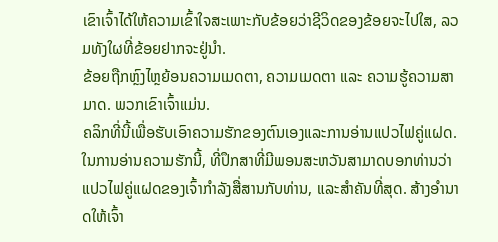ເຂົາເຈົ້າໄດ້ໃຫ້ຄວາມເຂົ້າໃຈສະເພາະກັບຂ້ອຍວ່າຊີວິດຂອງຂ້ອຍຈະໄປໃສ, ລວມທັງໃຜທີ່ຂ້ອຍຢາກຈະຢູ່ນຳ.
ຂ້ອຍຖືກຫຼົງໄຫຼຍ້ອນຄວາມເມດຕາ, ຄວາມເມດຕາ ແລະ ຄວາມຮູ້ຄວາມສາມາດ. ພວກເຂົາເຈົ້າແມ່ນ.
ຄລິກທີ່ນີ້ເພື່ອຮັບເອົາຄວາມຮັກຂອງຕົນເອງແລະການອ່ານແປວໄຟຄູ່ແຝດ.
ໃນການອ່ານຄວາມຮັກນີ້, ທີ່ປຶກສາທີ່ມີພອນສະຫວັນສາມາດບອກທ່ານວ່າແປວໄຟຄູ່ແຝດຂອງເຈົ້າກໍາລັງສື່ສານກັບທ່ານ, ແລະສໍາຄັນທີ່ສຸດ. ສ້າງອຳນາດໃຫ້ເຈົ້າ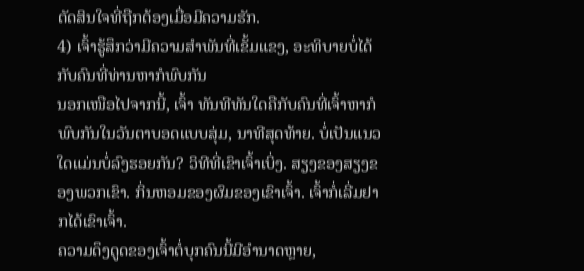ຕັດສິນໃຈທີ່ຖືກຕ້ອງເມື່ອມີຄວາມຮັກ.
4) ເຈົ້າຮູ້ສຶກວ່າມີຄວາມສໍາພັນທີ່ເຂັ້ມແຂງ, ອະທິບາຍບໍ່ໄດ້ກັບຄົນທີ່ທ່ານຫາກໍພົບກັນ
ນອກເໜືອໄປຈາກນີ້, ເຈົ້າ ທັນທີທັນໃດຄືກັບຄົນທີ່ເຈົ້າຫາກໍພົບກັນໃນວັນຕາບອດແບບສຸ່ມ, ນາທີສຸດທ້າຍ. ບໍ່ເປັນແນວໃດແມ່ນບໍ່ລົງຮອຍກັນ? ວິທີທີ່ເຂົາເຈົ້າເບິ່ງ. ສຽງຂອງສຽງຂອງພວກເຂົາ. ກິ່ນຫອມຂອງຜົມຂອງເຂົາເຈົ້າ. ເຈົ້າກໍ່ເລີ່ມຢາກໄດ້ເຂົາເຈົ້າ.
ຄວາມດຶງດູດຂອງເຈົ້າຕໍ່ບຸກຄົນນີ້ມີອໍານາດຫຼາຍ,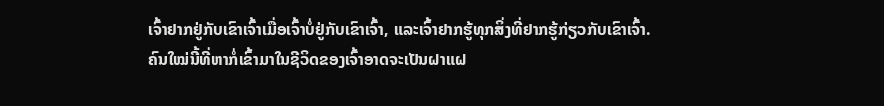ເຈົ້າຢາກຢູ່ກັບເຂົາເຈົ້າເມື່ອເຈົ້າບໍ່ຢູ່ກັບເຂົາເຈົ້າ, ແລະເຈົ້າຢາກຮູ້ທຸກສິ່ງທີ່ຢາກຮູ້ກ່ຽວກັບເຂົາເຈົ້າ.
ຄົນໃໝ່ນີ້ທີ່ຫາກໍ່ເຂົ້າມາໃນຊີວິດຂອງເຈົ້າອາດຈະເປັນຝາແຝ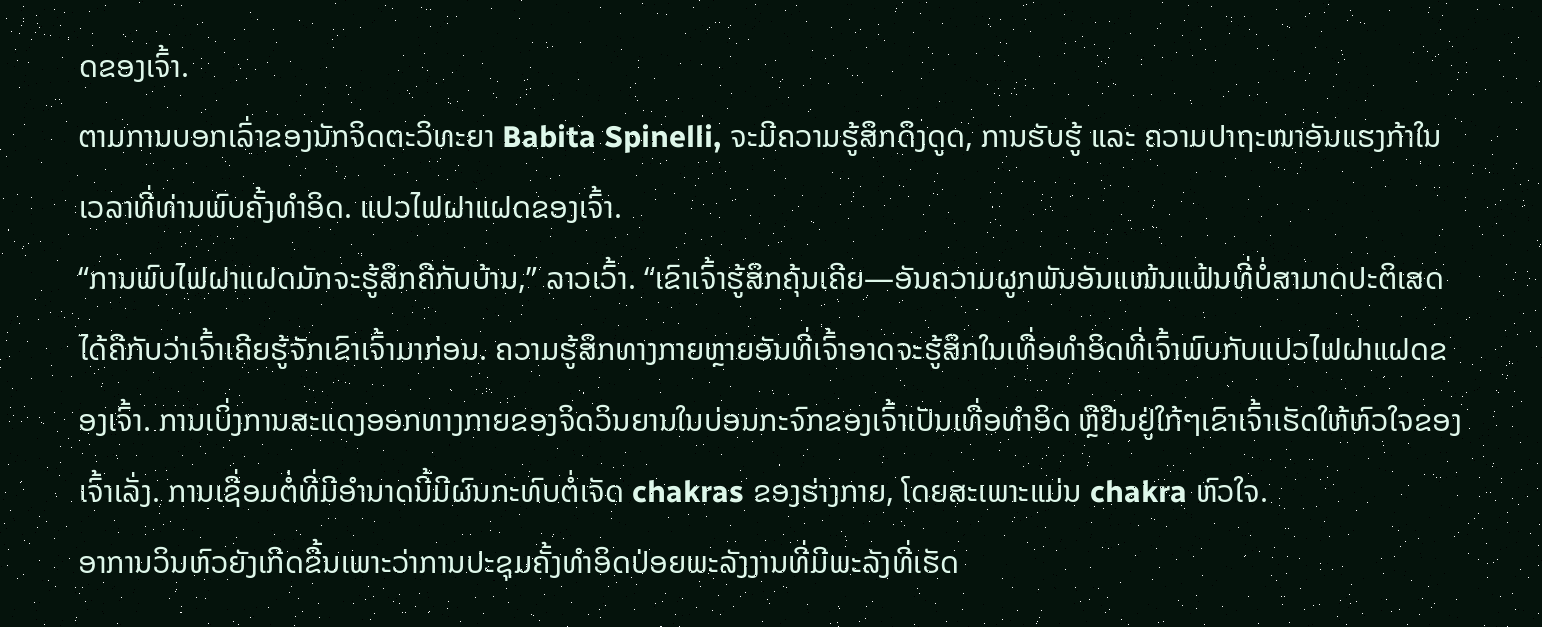ດຂອງເຈົ້າ.
ຕາມການບອກເລົ່າຂອງນັກຈິດຕະວິທະຍາ Babita Spinelli, ຈະມີຄວາມຮູ້ສຶກດຶງດູດ, ການຮັບຮູ້ ແລະ ຄວາມປາຖະໜາອັນແຮງກ້າໃນເວລາທີ່ທ່ານພົບຄັ້ງທຳອິດ. ແປວໄຟຝາແຝດຂອງເຈົ້າ.
“ການພົບໄຟຝາແຝດມັກຈະຮູ້ສຶກຄືກັບບ້ານ,” ລາວເວົ້າ. “ເຂົາເຈົ້າຮູ້ສຶກຄຸ້ນເຄີຍ—ອັນຄວາມຜູກພັນອັນແໜ້ນແຟ້ນທີ່ບໍ່ສາມາດປະຕິເສດໄດ້ຄືກັບວ່າເຈົ້າເຄີຍຮູ້ຈັກເຂົາເຈົ້າມາກ່ອນ. ຄວາມຮູ້ສຶກທາງກາຍຫຼາຍອັນທີ່ເຈົ້າອາດຈະຮູ້ສຶກໃນເທື່ອທຳອິດທີ່ເຈົ້າພົບກັບແປວໄຟຝາແຝດຂອງເຈົ້າ. ການເບິ່ງການສະແດງອອກທາງກາຍຂອງຈິດວິນຍານໃນບ່ອນກະຈົກຂອງເຈົ້າເປັນເທື່ອທຳອິດ ຫຼືຢືນຢູ່ໃກ້ໆເຂົາເຈົ້າເຮັດໃຫ້ຫົວໃຈຂອງເຈົ້າເລັ່ງ. ການເຊື່ອມຕໍ່ທີ່ມີອໍານາດນີ້ມີຜົນກະທົບຕໍ່ເຈັດ chakras ຂອງຮ່າງກາຍ, ໂດຍສະເພາະແມ່ນ chakra ຫົວໃຈ.
ອາການວິນຫົວຍັງເກີດຂື້ນເພາະວ່າການປະຊຸມຄັ້ງທໍາອິດປ່ອຍພະລັງງານທີ່ມີພະລັງທີ່ເຮັດ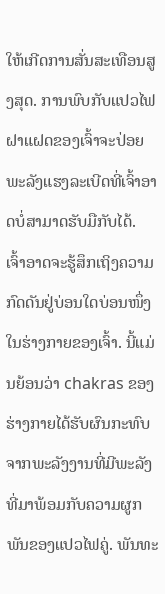ໃຫ້ເກີດການສັ່ນສະເທືອນສູງສຸດ. ການພົບກັບແປວໄຟຝາແຝດຂອງເຈົ້າຈະປ່ອຍພະລັງແຮງລະເບີດທີ່ເຈົ້າອາດບໍ່ສາມາດຮັບມືກັບໄດ້.
ເຈົ້າອາດຈະຮູ້ສຶກເຖິງຄວາມກົດດັນຢູ່ບ່ອນໃດບ່ອນໜຶ່ງໃນຮ່າງກາຍຂອງເຈົ້າ. ນີ້ແມ່ນຍ້ອນວ່າ chakras ຂອງຮ່າງກາຍໄດ້ຮັບຜົນກະທົບຈາກພະລັງງານທີ່ມີພະລັງທີ່ມາພ້ອມກັບຄວາມຜູກພັນຂອງແປວໄຟຄູ່. ພັນທະ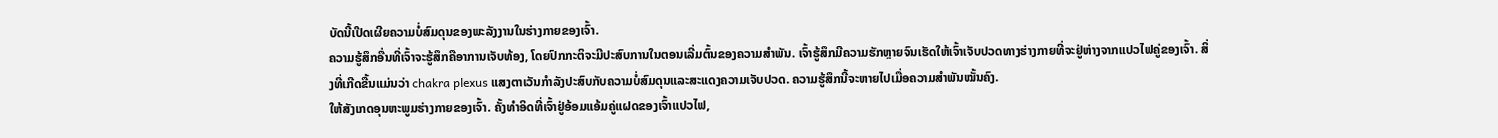ບັດນີ້ເປີດເຜີຍຄວາມບໍ່ສົມດຸນຂອງພະລັງງານໃນຮ່າງກາຍຂອງເຈົ້າ.
ຄວາມຮູ້ສຶກອື່ນທີ່ເຈົ້າຈະຮູ້ສຶກຄືອາການເຈັບທ້ອງ, ໂດຍປົກກະຕິຈະມີປະສົບການໃນຕອນເລີ່ມຕົ້ນຂອງຄວາມສໍາພັນ. ເຈົ້າຮູ້ສຶກມີຄວາມຮັກຫຼາຍຈົນເຮັດໃຫ້ເຈົ້າເຈັບປວດທາງຮ່າງກາຍທີ່ຈະຢູ່ຫ່າງຈາກແປວໄຟຄູ່ຂອງເຈົ້າ. ສິ່ງທີ່ເກີດຂື້ນແມ່ນວ່າ chakra plexus ແສງຕາເວັນກໍາລັງປະສົບກັບຄວາມບໍ່ສົມດຸນແລະສະແດງຄວາມເຈັບປວດ. ຄວາມຮູ້ສຶກນີ້ຈະຫາຍໄປເມື່ອຄວາມສຳພັນໝັ້ນຄົງ.
ໃຫ້ສັງເກດອຸນຫະພູມຮ່າງກາຍຂອງເຈົ້າ. ຄັ້ງທຳອິດທີ່ເຈົ້າຢູ່ອ້ອມແອ້ມຄູ່ແຝດຂອງເຈົ້າແປວໄຟ,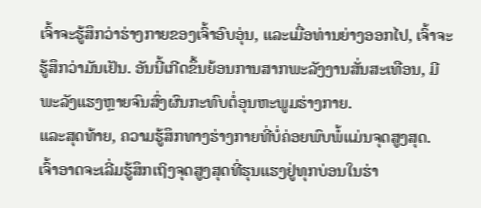ເຈົ້າຈະຮູ້ສຶກວ່າຮ່າງກາຍຂອງເຈົ້າອົບອຸ່ນ, ແລະເມື່ອທ່ານຍ່າງອອກໄປ, ເຈົ້າຈະຮູ້ສຶກວ່າມັນເຢັນ. ອັນນີ້ເກີດຂຶ້ນຍ້ອນການສາກພະລັງງານສັ່ນສະເທືອນ, ມີພະລັງແຮງຫຼາຍຈົນສົ່ງຜົນກະທົບຕໍ່ອຸນຫະພູມຮ່າງກາຍ.
ແລະສຸດທ້າຍ, ຄວາມຮູ້ສຶກທາງຮ່າງກາຍທີ່ບໍ່ຄ່ອຍພົບພໍ້ແມ່ນຈຸດສູງສຸດ. ເຈົ້າອາດຈະເລີ່ມຮູ້ສຶກເຖິງຈຸດສູງສຸດທີ່ຮຸນແຮງຢູ່ທຸກບ່ອນໃນຮ່າ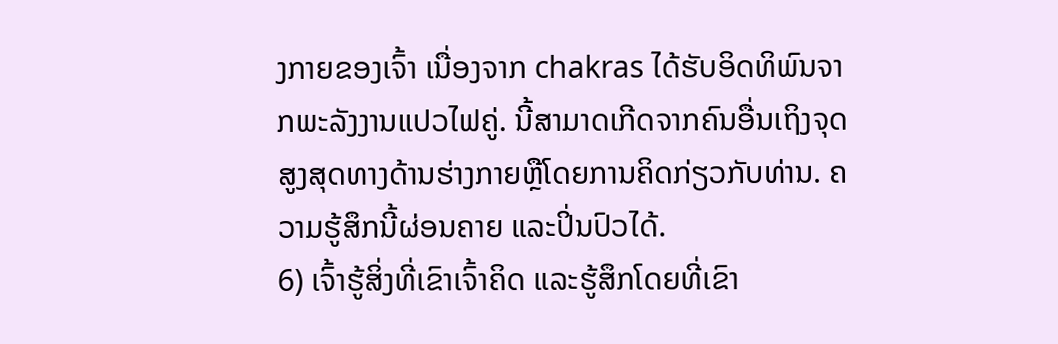ງກາຍຂອງເຈົ້າ ເນື່ອງຈາກ chakras ໄດ້ຮັບອິດທິພົນຈາກພະລັງງານແປວໄຟຄູ່. ນີ້ສາມາດເກີດຈາກຄົນອື່ນເຖິງຈຸດສູງສຸດທາງດ້ານຮ່າງກາຍຫຼືໂດຍການຄິດກ່ຽວກັບທ່ານ. ຄວາມຮູ້ສຶກນີ້ຜ່ອນຄາຍ ແລະປິ່ນປົວໄດ້.
6) ເຈົ້າຮູ້ສິ່ງທີ່ເຂົາເຈົ້າຄິດ ແລະຮູ້ສຶກໂດຍທີ່ເຂົາ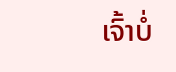ເຈົ້າບໍ່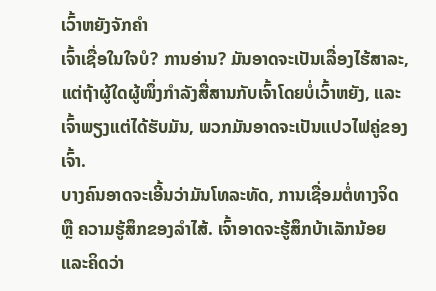ເວົ້າຫຍັງຈັກຄຳ
ເຈົ້າເຊື່ອໃນໃຈບໍ? ການອ່ານ? ມັນອາດຈະເປັນເລື່ອງໄຮ້ສາລະ, ແຕ່ຖ້າຜູ້ໃດຜູ້ໜຶ່ງກຳລັງສື່ສານກັບເຈົ້າໂດຍບໍ່ເວົ້າຫຍັງ, ແລະເຈົ້າພຽງແຕ່ໄດ້ຮັບມັນ, ພວກມັນອາດຈະເປັນແປວໄຟຄູ່ຂອງເຈົ້າ.
ບາງຄົນອາດຈະເອີ້ນວ່າມັນໂທລະທັດ, ການເຊື່ອມຕໍ່ທາງຈິດ ຫຼື ຄວາມຮູ້ສຶກຂອງລໍາໄສ້. ເຈົ້າອາດຈະຮູ້ສຶກບ້າເລັກນ້ອຍ ແລະຄິດວ່າ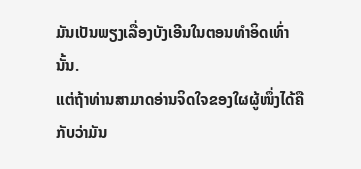ມັນເປັນພຽງເລື່ອງບັງເອີນໃນຕອນທຳອິດເທົ່ານັ້ນ.
ແຕ່ຖ້າທ່ານສາມາດອ່ານຈິດໃຈຂອງໃຜຜູ້ໜຶ່ງໄດ້ຄືກັບວ່າມັນ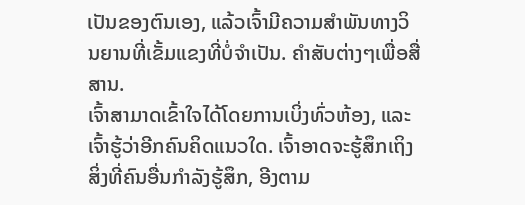ເປັນຂອງຕົນເອງ, ແລ້ວເຈົ້າມີຄວາມສໍາພັນທາງວິນຍານທີ່ເຂັ້ມແຂງທີ່ບໍ່ຈໍາເປັນ. ຄໍາສັບຕ່າງໆເພື່ອສື່ສານ.
ເຈົ້າສາມາດເຂົ້າໃຈໄດ້ໂດຍການເບິ່ງທົ່ວຫ້ອງ, ແລະເຈົ້າຮູ້ວ່າອີກຄົນຄິດແນວໃດ. ເຈົ້າອາດຈະຮູ້ສຶກເຖິງສິ່ງທີ່ຄົນອື່ນກຳລັງຮູ້ສຶກ, ອີງຕາມ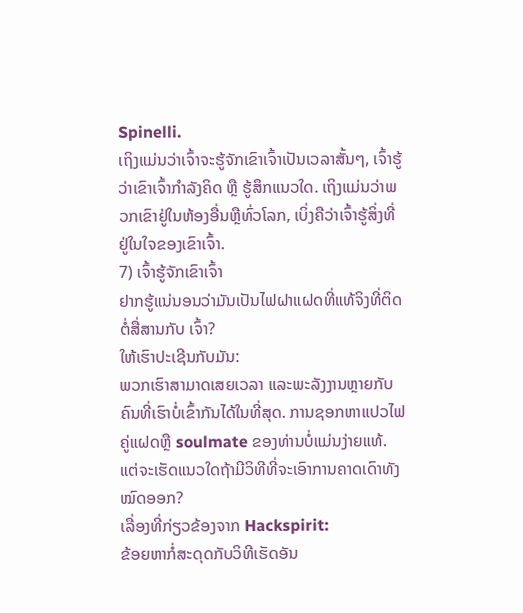Spinelli.
ເຖິງແມ່ນວ່າເຈົ້າຈະຮູ້ຈັກເຂົາເຈົ້າເປັນເວລາສັ້ນໆ, ເຈົ້າຮູ້ວ່າເຂົາເຈົ້າກຳລັງຄິດ ຫຼື ຮູ້ສຶກແນວໃດ. ເຖິງແມ່ນວ່າພວກເຂົາຢູ່ໃນຫ້ອງອື່ນຫຼືທົ່ວໂລກ, ເບິ່ງຄືວ່າເຈົ້າຮູ້ສິ່ງທີ່ຢູ່ໃນໃຈຂອງເຂົາເຈົ້າ.
7) ເຈົ້າຮູ້ຈັກເຂົາເຈົ້າ
ຢາກຮູ້ແນ່ນອນວ່າມັນເປັນໄຟຝາແຝດທີ່ແທ້ຈິງທີ່ຕິດຕໍ່ສື່ສານກັບ ເຈົ້າ?
ໃຫ້ເຮົາປະເຊີນກັບມັນ:
ພວກເຮົາສາມາດເສຍເວລາ ແລະພະລັງງານຫຼາຍກັບຄົນທີ່ເຮົາບໍ່ເຂົ້າກັນໄດ້ໃນທີ່ສຸດ. ການຊອກຫາແປວໄຟຄູ່ແຝດຫຼື soulmate ຂອງທ່ານບໍ່ແມ່ນງ່າຍແທ້.
ແຕ່ຈະເຮັດແນວໃດຖ້າມີວິທີທີ່ຈະເອົາການຄາດເດົາທັງໝົດອອກ?
ເລື່ອງທີ່ກ່ຽວຂ້ອງຈາກ Hackspirit:
ຂ້ອຍຫາກໍ່ສະດຸດກັບວິທີເຮັດອັນ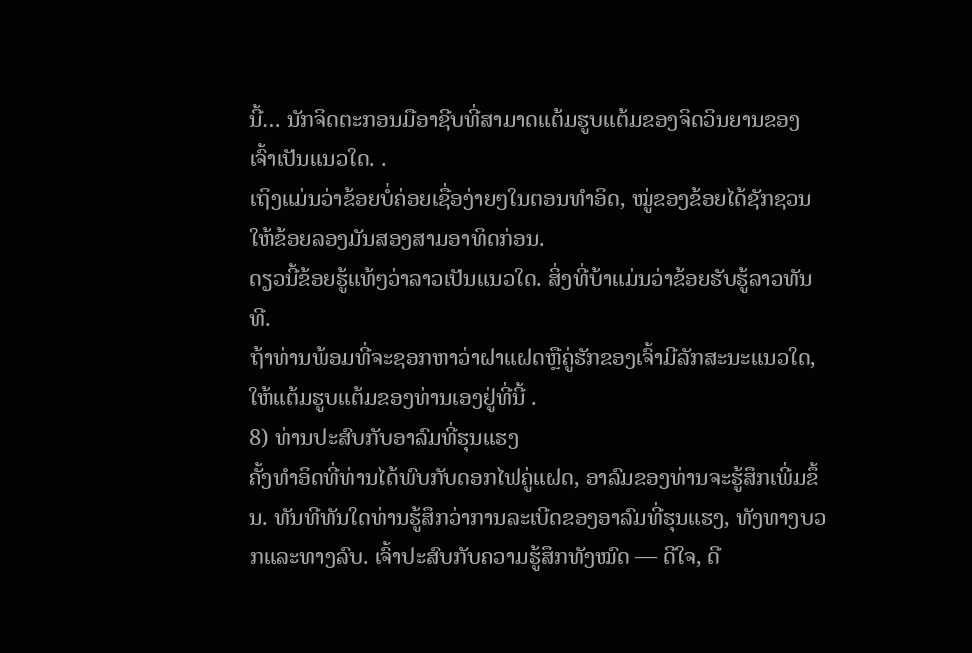ນີ້… ນັກຈິດຕະກອນມືອາຊີບທີ່ສາມາດແຕ້ມຮູບແຕ້ມຂອງຈິດວິນຍານຂອງເຈົ້າເປັນແນວໃດ. .
ເຖິງແມ່ນວ່າຂ້ອຍບໍ່ຄ່ອຍເຊື່ອງ່າຍໆໃນຕອນທໍາອິດ, ໝູ່ຂອງຂ້ອຍໄດ້ຊັກຊວນໃຫ້ຂ້ອຍລອງມັນສອງສາມອາທິດກ່ອນ.
ດຽວນີ້ຂ້ອຍຮູ້ແທ້ໆວ່າລາວເປັນແນວໃດ. ສິ່ງທີ່ບ້າແມ່ນວ່າຂ້ອຍຮັບຮູ້ລາວທັນທີ.
ຖ້າທ່ານພ້ອມທີ່ຈະຊອກຫາວ່າຝາແຝດຫຼືຄູ່ຮັກຂອງເຈົ້າມີລັກສະນະແນວໃດ, ໃຫ້ແຕ້ມຮູບແຕ້ມຂອງທ່ານເອງຢູ່ທີ່ນີ້ .
8) ທ່ານປະສົບກັບອາລົມທີ່ຮຸນແຮງ
ຄັ້ງທຳອິດທີ່ທ່ານໄດ້ພົບກັບດອກໄຟຄູ່ແຝດ, ອາລົມຂອງທ່ານຈະຮູ້ສຶກເພີ່ມຂຶ້ນ. ທັນທີທັນໃດທ່ານຮູ້ສຶກວ່າການລະເບີດຂອງອາລົມທີ່ຮຸນແຮງ, ທັງທາງບວກແລະທາງລົບ. ເຈົ້າປະສົບກັບຄວາມຮູ້ສຶກທັງໝົດ — ດີໃຈ, ດີ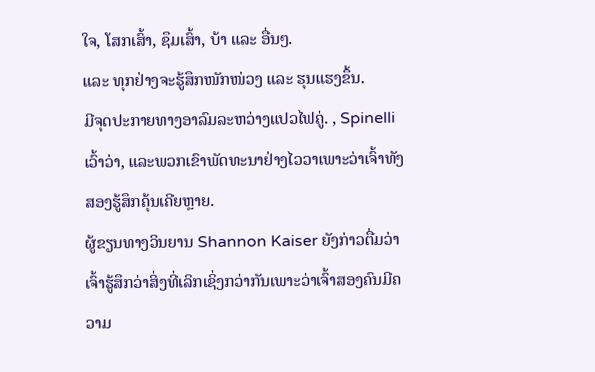ໃຈ, ໂສກເສົ້າ, ຊຶມເສົ້າ, ບ້າ ແລະ ອື່ນໆ.
ແລະ ທຸກຢ່າງຈະຮູ້ສຶກໜັກໜ່ວງ ແລະ ຮຸນແຮງຂຶ້ນ.
ມີຈຸດປະກາຍທາງອາລົມລະຫວ່າງແປວໄຟຄູ່. , Spinelli ເວົ້າວ່າ, ແລະພວກເຂົາພັດທະນາຢ່າງໄວວາເພາະວ່າເຈົ້າທັງສອງຮູ້ສຶກຄຸ້ນເຄີຍຫຼາຍ.
ຜູ້ຂຽນທາງວິນຍານ Shannon Kaiser ຍັງກ່າວຕື່ມວ່າເຈົ້າຮູ້ສຶກວ່າສິ່ງທີ່ເລິກເຊິ່ງກວ່າກັນເພາະວ່າເຈົ້າສອງຄົນມີຄວາມ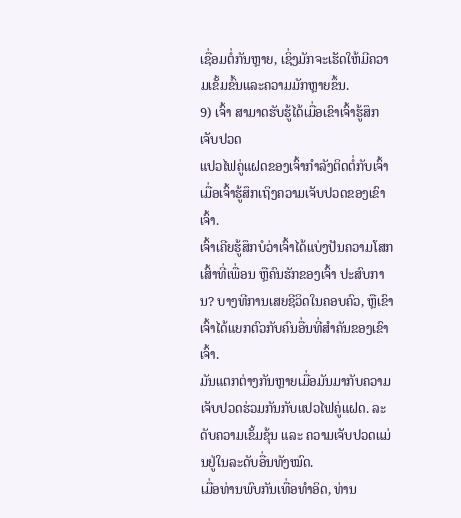ເຊື່ອມຕໍ່ກັນຫຼາຍ, ເຊິ່ງມັກຈະເຮັດໃຫ້ມີຄວາມເຂັ້ມຂົ້ນແລະຄວາມມັກຫຼາຍຂຶ້ນ.
9) ເຈົ້າ ສາມາດຮັບຮູ້ໄດ້ເມື່ອເຂົາເຈົ້າຮູ້ສຶກເຈັບປວດ
ແປວໄຟຄູ່ແຝດຂອງເຈົ້າກໍາລັງຕິດຕໍ່ກັບເຈົ້າເມື່ອເຈົ້າຮູ້ສຶກເຖິງຄວາມເຈັບປວດຂອງເຂົາເຈົ້າ.
ເຈົ້າເຄີຍຮູ້ສຶກບໍວ່າເຈົ້າໄດ້ແບ່ງປັນຄວາມໂສກເສົ້າທີ່ເພື່ອນ ຫຼືຄົນຮັກຂອງເຈົ້າ ປະສົບການ? ບາງທີການເສຍຊີວິດໃນຄອບຄົວ, ຫຼືເຂົາເຈົ້າໄດ້ແຍກຕົວກັບຄົນອື່ນທີ່ສໍາຄັນຂອງເຂົາເຈົ້າ.
ມັນແຕກຕ່າງກັນຫຼາຍເມື່ອມັນມາກັບຄວາມເຈັບປວດຮ່ວມກັນກັບແປວໄຟຄູ່ແຝດ. ລະດັບຄວາມເຂັ້ມຂຸ້ນ ແລະ ຄວາມເຈັບປວດແມ່ນຢູ່ໃນລະດັບອື່ນທັງໝົດ.
ເມື່ອທ່ານພົບກັນເທື່ອທຳອິດ, ທ່ານ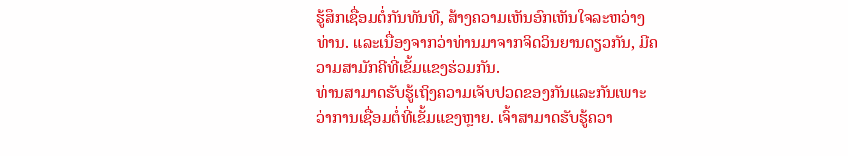ຮູ້ສຶກເຊື່ອມຕໍ່ກັນທັນທີ, ສ້າງຄວາມເຫັນອົກເຫັນໃຈລະຫວ່າງທ່ານ. ແລະເນື່ອງຈາກວ່າທ່ານມາຈາກຈິດວິນຍານດຽວກັນ, ມີຄວາມສາມັກຄີທີ່ເຂັ້ມແຂງຮ່ວມກັນ.
ທ່ານສາມາດຮັບຮູ້ເຖິງຄວາມເຈັບປວດຂອງກັນແລະກັນເພາະວ່າການເຊື່ອມຕໍ່ທີ່ເຂັ້ມແຂງຫຼາຍ. ເຈົ້າສາມາດຮັບຮູ້ຄວາ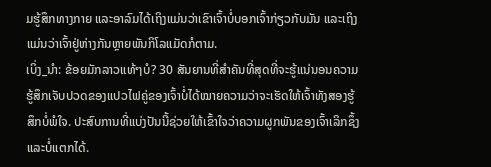ມຮູ້ສຶກທາງກາຍ ແລະອາລົມໄດ້ເຖິງແມ່ນວ່າເຂົາເຈົ້າບໍ່ບອກເຈົ້າກ່ຽວກັບມັນ ແລະເຖິງແມ່ນວ່າເຈົ້າຢູ່ຫ່າງກັນຫຼາຍພັນກິໂລແມັດກໍຕາມ.
ເບິ່ງ_ນຳ: ຂ້ອຍມັກລາວແທ້ໆບໍ? 30 ສັນຍານທີ່ສໍາຄັນທີ່ສຸດທີ່ຈະຮູ້ແນ່ນອນຄວາມຮູ້ສຶກເຈັບປວດຂອງແປວໄຟຄູ່ຂອງເຈົ້າບໍ່ໄດ້ໝາຍຄວາມວ່າຈະເຮັດໃຫ້ເຈົ້າທັງສອງຮູ້ສຶກບໍ່ພໍໃຈ. ປະສົບການທີ່ແບ່ງປັນນີ້ຊ່ວຍໃຫ້ເຂົ້າໃຈວ່າຄວາມຜູກພັນຂອງເຈົ້າເລິກຊຶ້ງ ແລະບໍ່ແຕກໄດ້.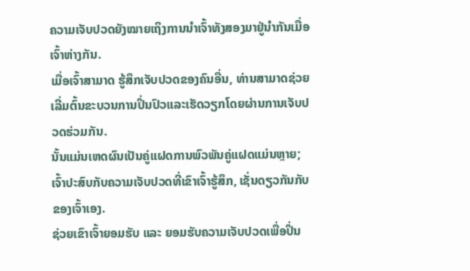ຄວາມເຈັບປວດຍັງໝາຍເຖິງການນໍາເຈົ້າທັງສອງມາຢູ່ນໍາກັນເມື່ອເຈົ້າຫ່າງກັນ.
ເມື່ອເຈົ້າສາມາດ ຮູ້ສຶກເຈັບປວດຂອງຄົນອື່ນ, ທ່ານສາມາດຊ່ວຍເລີ່ມຕົ້ນຂະບວນການປິ່ນປົວແລະເຮັດວຽກໂດຍຜ່ານການເຈັບປວດຮ່ວມກັນ.
ນັ້ນແມ່ນເຫດຜົນເປັນຄູ່ແຝດການພົວພັນຄູ່ແຝດແມ່ນຫຼາຍ; ເຈົ້າປະສົບກັບຄວາມເຈັບປວດທີ່ເຂົາເຈົ້າຮູ້ສຶກ, ເຊັ່ນດຽວກັນກັບຂອງເຈົ້າເອງ.
ຊ່ວຍເຂົາເຈົ້າຍອມຮັບ ແລະ ຍອມຮັບຄວາມເຈັບປວດເພື່ອປິ່ນ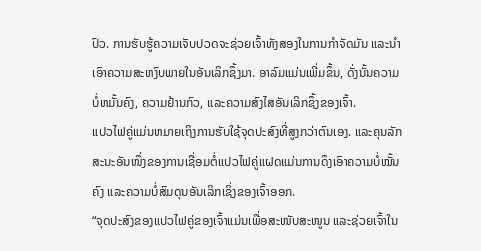ປົວ. ການຮັບຮູ້ຄວາມເຈັບປວດຈະຊ່ວຍເຈົ້າທັງສອງໃນການກໍາຈັດມັນ ແລະນໍາເອົາຄວາມສະຫງົບພາຍໃນອັນເລິກຊຶ້ງມາ. ອາລົມແມ່ນເພີ່ມຂຶ້ນ, ດັ່ງນັ້ນຄວາມບໍ່ຫມັ້ນຄົງ, ຄວາມຢ້ານກົວ, ແລະຄວາມສົງໄສອັນເລິກຊຶ້ງຂອງເຈົ້າ.
ແປວໄຟຄູ່ແມ່ນຫມາຍເຖິງການຮັບໃຊ້ຈຸດປະສົງທີ່ສູງກວ່າຕົນເອງ. ແລະຄຸນລັກສະນະອັນໜຶ່ງຂອງການເຊື່ອມຕໍ່ແປວໄຟຄູ່ແຝດແມ່ນການດຶງເອົາຄວາມບໍ່ໝັ້ນຄົງ ແລະຄວາມບໍ່ສົມດຸນອັນເລິກເຊິ່ງຂອງເຈົ້າອອກ.
“ຈຸດປະສົງຂອງແປວໄຟຄູ່ຂອງເຈົ້າແມ່ນເພື່ອສະໜັບສະໜູນ ແລະຊ່ວຍເຈົ້າໃນ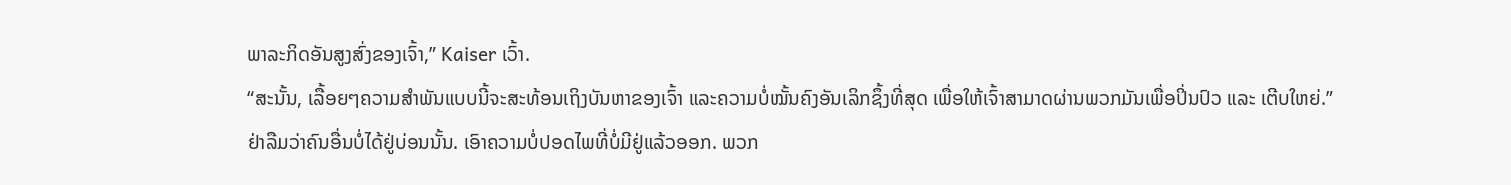ພາລະກິດອັນສູງສົ່ງຂອງເຈົ້າ,” Kaiser ເວົ້າ.
“ສະນັ້ນ, ເລື້ອຍໆຄວາມສຳພັນແບບນີ້ຈະສະທ້ອນເຖິງບັນຫາຂອງເຈົ້າ ແລະຄວາມບໍ່ໝັ້ນຄົງອັນເລິກຊຶ້ງທີ່ສຸດ ເພື່ອໃຫ້ເຈົ້າສາມາດຜ່ານພວກມັນເພື່ອປິ່ນປົວ ແລະ ເຕີບໃຫຍ່.”
ຢ່າລືມວ່າຄົນອື່ນບໍ່ໄດ້ຢູ່ບ່ອນນັ້ນ. ເອົາຄວາມບໍ່ປອດໄພທີ່ບໍ່ມີຢູ່ແລ້ວອອກ. ພວກ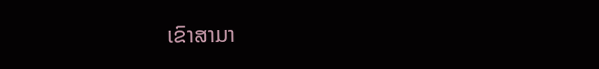ເຂົາສາມາ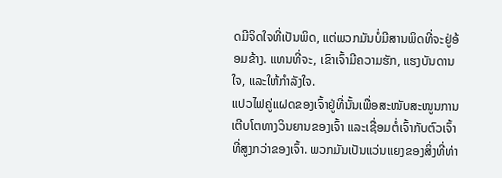ດມີຈິດໃຈທີ່ເປັນພິດ, ແຕ່ພວກມັນບໍ່ມີສານພິດທີ່ຈະຢູ່ອ້ອມຂ້າງ. ແທນທີ່ຈະ, ເຂົາເຈົ້າມີຄວາມຮັກ, ແຮງບັນດານໃຈ, ແລະໃຫ້ກຳລັງໃຈ.
ແປວໄຟຄູ່ແຝດຂອງເຈົ້າຢູ່ທີ່ນັ້ນເພື່ອສະໜັບສະໜູນການເຕີບໂຕທາງວິນຍານຂອງເຈົ້າ ແລະເຊື່ອມຕໍ່ເຈົ້າກັບຕົວເຈົ້າທີ່ສູງກວ່າຂອງເຈົ້າ. ພວກມັນເປັນແວ່ນແຍງຂອງສິ່ງທີ່ທ່າ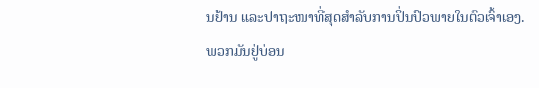ນຢ້ານ ແລະປາຖະໜາທີ່ສຸດສຳລັບການປິ່ນປົວພາຍໃນຕົວເຈົ້າເອງ.
ພວກມັນຢູ່ບ່ອນ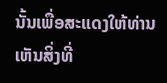ນັ້ນເພື່ອສະແດງໃຫ້ທ່ານເຫັນສິ່ງທີ່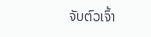ຈັບຕົວເຈົ້າ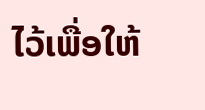ໄວ້ເພື່ອໃຫ້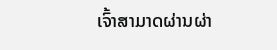ເຈົ້າສາມາດຜ່ານຜ່າ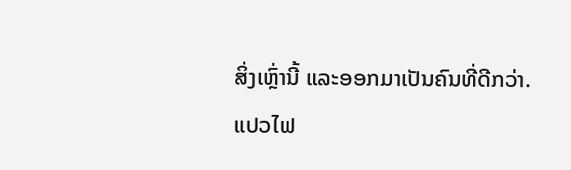ສິ່ງເຫຼົ່ານີ້ ແລະອອກມາເປັນຄົນທີ່ດີກວ່າ.
ແປວໄຟ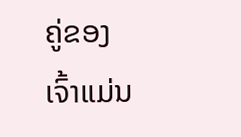ຄູ່ຂອງເຈົ້າແມ່ນ